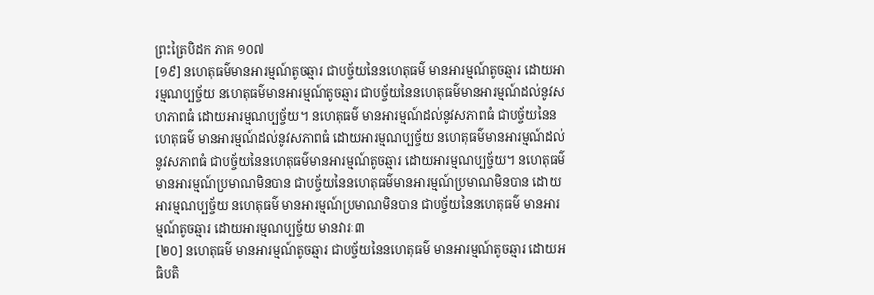ព្រះត្រៃបិដក ភាគ ១០៧
[១៩] នហេតុធម៌មានអារម្មណ៍តូចឆ្មារ ជាបច្ច័យនៃនហេតុធម៌ មានអារម្មណ៍តូចឆ្មារ ដោយអារម្មណប្បច្ច័យ នហេតុធម៌មានអារម្មណ៍តូចឆ្មារ ជាបច្ច័យនៃនហេតុធម៌មានអារម្មណ៍ដល់នូវសហភាពធំ ដោយអារម្មណប្បច្ច័យ។ នហេតុធម៌ មានអារម្មណ៍ដល់នូវសភាពធំ ជាបច្ច័យនៃនហេតុធម៌ មានអារម្មណ៍ដល់នូវសភាពធំ ដោយអារម្មណប្បច្ច័យ នហេតុធម៌មានអារម្មណ៍ដល់នូវសភាពធំ ជាបច្ច័យនៃនហេតុធម៌មានអារម្មណ៍តូចឆ្មារ ដោយអារម្មណប្បច្ច័យ។ នហេតុធម៌មានអារម្មណ៍ប្រមាណមិនបាន ជាបច្ច័យនៃនហេតុធម៌មានអារម្មណ៍ប្រមាណមិនបាន ដោយអារម្មណប្បច្ច័យ នហេតុធម៌ មានអារម្មណ៍ប្រមាណមិនបាន ជាបច្ច័យនៃនហេតុធម៌ មានអារម្មណ៍តូចឆ្មារ ដោយអារម្មណប្បច្ច័យ មានវារៈ៣
[២០] នហេតុធម៌ មានអារម្មណ៍តូចឆ្មារ ជាបច្ច័យនៃនហេតុធម៌ មានអារម្មណ៍តូចឆ្មារ ដោយអធិបតិ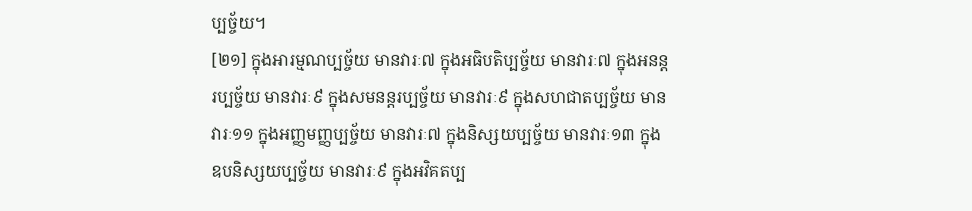ប្បច្ច័យ។
[២១] ក្នុងអារម្មណប្បច្ច័យ មានវារៈ៧ ក្នុងអធិបតិប្បច្ច័យ មានវារៈ៧ ក្នុងអនន្តរប្បច្ច័យ មានវារៈ៩ ក្នុងសមនន្តរប្បច្ច័យ មានវារៈ៩ ក្នុងសហជាតប្បច្ច័យ មានវារៈ១១ ក្នុងអញ្ញមញ្ញប្បច្ច័យ មានវារៈ៧ ក្នុងនិស្សយប្បច្ច័យ មានវារៈ១៣ ក្នុងឧបនិស្សយប្បច្ច័យ មានវារៈ៩ ក្នុងអវិគតប្ប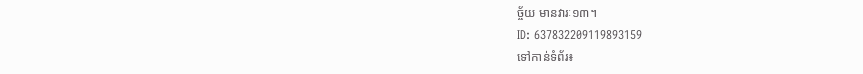ច្ច័យ មានវារៈ១៣។
ID: 637832209119893159
ទៅកាន់ទំព័រ៖